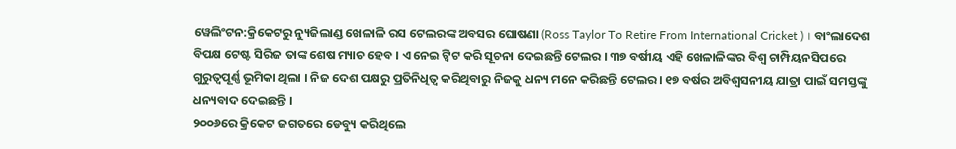ୱେଲିଂଟନ:କ୍ରିକେଟରୁ ନ୍ୟୁଜିଲାଣ୍ଡ ଖେଳାଳି ରସ ଟେଲରଙ୍କ ଅବସର ଘୋଷଣା (Ross Taylor To Retire From International Cricket ) । ବାଂଲାଦେଶ ବିପକ୍ଷ ଟେଷ୍ଟ ସିରିଜ ତାଙ୍କ ଶେଷ ମ୍ୟାଚ ହେବ । ଏ ନେଇ ଟ୍ବିଟ କରି ସୂଚନା ଦେଇଛନ୍ତି ଟେଲର । ୩୭ ବର୍ଷୀୟ ଏହି ଖେଳାଳିଙ୍କର ବିଶ୍ବ ଚାମ୍ପିୟନସିପରେ ଗୁରୁତ୍ବପୂର୍ଣ୍ଣ ଭୂମିକା ଥିଲା । ନିଜ ଦେଶ ପକ୍ଷରୁ ପ୍ରତିନିଧିତ୍ବ କରିଥିବାରୁ ନିଜକୁ ଧନ୍ୟ ମନେ କରିଛନ୍ତି ଟେଲର । ୧୭ ବର୍ଷର ଅବିଶ୍ବସନୀୟ ଯାତ୍ରା ପାଇଁ ସମସ୍ତଙ୍କୁ ଧନ୍ୟବାଦ ଦେଇଛନ୍ତି ।
୨୦୦୬ରେ କ୍ରିକେଟ ଜଗତରେ ଡେବ୍ୟୁ କରିଥିଲେ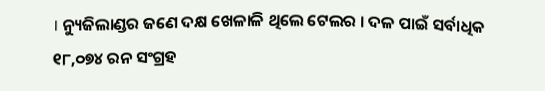। ନ୍ୟୁଜିଲାଣ୍ଡର ଜଣେ ଦକ୍ଷ ଖେଳାଳି ଥିଲେ ଟେଲର । ଦଳ ପାଇଁ ସର୍ବାଧିକ ୧୮,୦୭୪ ରନ ସଂଗ୍ରହ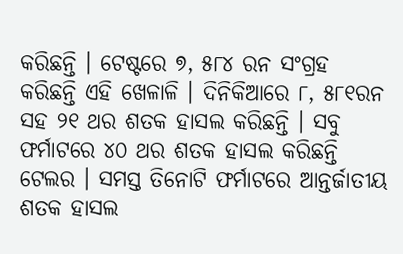କରିଛନ୍ତି । ଟେଷ୍ଟରେ ୭, ୫୮୪ ରନ ସଂଗ୍ରହ କରିଛନ୍ତି ଏହି ଖେଳାଳି । ଦିନିକିଆରେ ୮, ୫୮୧ରନ ସହ ୨୧ ଥର ଶତକ ହାସଲ କରିଛନ୍ତି । ସବୁ ଫର୍ମାଟରେ ୪୦ ଥର ଶତକ ହାସଲ କରିଛନ୍ତି ଟେଲର । ସମସ୍ତ ତିନୋଟି ଫର୍ମାଟରେ ଆନ୍ତର୍ଜାତୀୟ ଶତକ ହାସଲ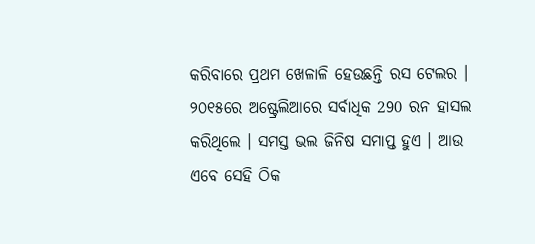କରିବାରେ ପ୍ରଥମ ଖେଳାଳି ହେଉଛନ୍ତି ରସ ଟେଲର । ୨୦୧୫ରେ ଅଷ୍ଟ୍ରେଲିଆରେ ସର୍ବାଧିକ 290 ରନ ହାସଲ କରିଥିଲେ । ସମସ୍ତ ଭଲ ଜିନିଷ ସମାପ୍ତ ହୁଏ । ଆଉ ଏବେ ସେହି ଠିକ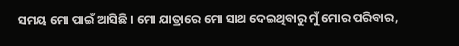ସମୟ ମୋ ପାଇଁ ଆସିଛି । ମୋ ଯାତ୍ରାରେ ମୋ ସାଥ ଦେଇଥିବାରୁ ମୁଁ ମୋର ପରିବାର,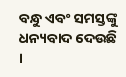ବନ୍ଧୁ ଏବଂ ସମସ୍ତଙ୍କୁ ଧନ୍ୟବାଦ ଦେଉଛି ।